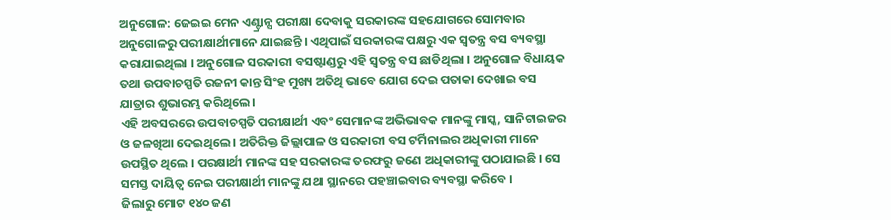ଅନୁଗୋଳ: ଜେଇଇ ମେନ ଏଣ୍ଟ୍ରାନ୍ସ ପରୀକ୍ଷା ଦେବାକୁ ସରକାରଙ୍କ ସହଯୋଗରେ ସୋମବାର ଅନୁଗୋଳରୁ ପରୀକ୍ଷାର୍ଥୀମାନେ ଯାଇଛନ୍ତି । ଏଥିପାଇଁ ସରକାରଙ୍କ ପକ୍ଷରୁ ଏକ ସ୍ୱତନ୍ତ୍ର ବସ ବ୍ୟବସ୍ଥା କରାଯାଇଥିଲା । ଅନୁଗୋଳ ସରକାରୀ ବସଷ୍ଟାଣ୍ଡରୁ ଏହି ସ୍ୱତନ୍ତ୍ର ବସ ଛାଡିଥିଲା । ଅନୁଗୋଳ ବିଧାୟକ ତଥା ଉପବାଚସ୍ପତି ରଜନୀ କାନ୍ତ ସିଂହ ମୁଖ୍ୟ ଅତିଥି ଭାବେ ଯୋଗ ଦେଇ ପତାକା ଦେଖାଇ ବସ ଯାତ୍ରାର ଶୁଭାରମ୍ଭ କରିଥିଲେ ।
ଏହି ଅବସରରେ ଉପବାଚସ୍ପତି ପରୀକ୍ଷାର୍ଥୀ ଏବଂ ସେମାନଙ୍କ ଅଭିଭାବକ ମାନଙ୍କୁ ମାସ୍କ, ସାନିଟାଇଜର ଓ ଜଳଖିଆ ଦେଇଥିଲେ । ଅତିରିକ୍ତ ଜିଲ୍ଲାପାଳ ଓ ସରକାରୀ ବସ ଟର୍ମିନାଲର ଅଧିକାରୀ ମାନେ ଉପସ୍ଥିତ ଥିଲେ । ପରକ୍ଷାର୍ଥୀ ମାନଙ୍କ ସହ ସରକାରଙ୍କ ତରଫରୁ ଜଣେ ଅଧିକାରୀଙ୍କୁ ପଠାଯାଇଛି । ସେ ସମସ୍ତ ଦାୟିତ୍ୱ ନେଇ ପରୀକ୍ଷାର୍ଥୀ ମାନଙ୍କୁ ଯଥା ସ୍ଥାନରେ ପହଞ୍ଚାଇବାର ବ୍ୟବସ୍ଥା କରିବେ ।
ଜିଲାରୁ ମୋଟ ୧୪୦ ଜଣ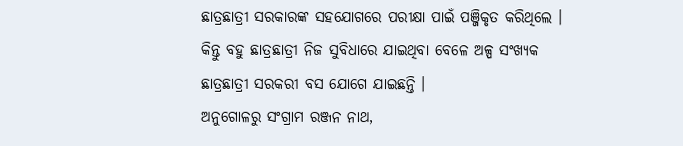ଛାତ୍ରଛାତ୍ରୀ ସରକାରଙ୍କ ସହଯୋଗରେ ପରୀକ୍ଷା ପାଇଁ ପଞ୍ଜିକୃତ କରିଥିଲେ । କିନ୍ତୁ ବହୁ ଛାତ୍ରଛାତ୍ରୀ ନିଜ ସୁବିଧାରେ ଯାଇଥିବା ବେଳେ ଅଳ୍ପ ସଂଖ୍ୟକ ଛାତ୍ରଛାତ୍ରୀ ସରକରୀ ବସ ଯୋଗେ ଯାଇଛନ୍ତି ।
ଅନୁଗୋଳରୁ ସଂଗ୍ରାମ ରଞ୍ଜନ ନାଥ,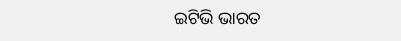ଇଟିଭି ଭାରତ